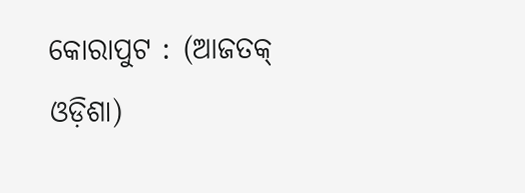କୋରାପୁଟ : (ଆଜତକ୍ ଓଡ଼ିଶା)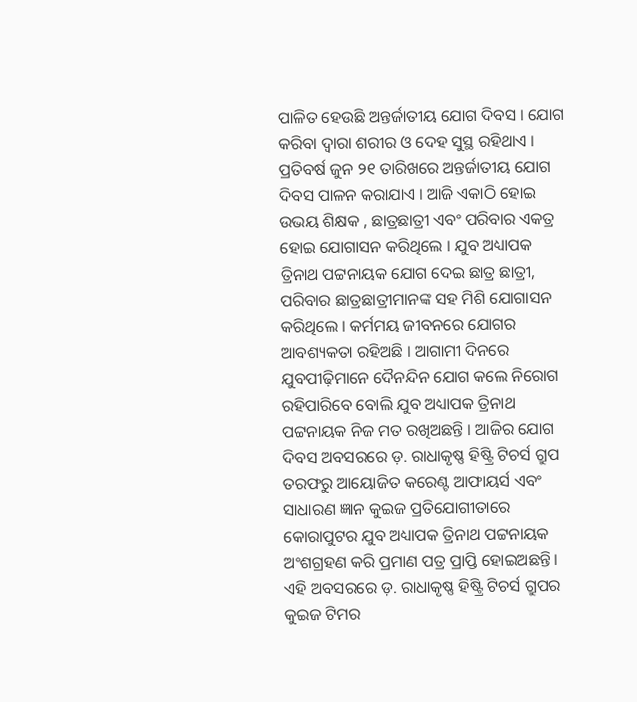ପାଳିତ ହେଉଛି ଅନ୍ତର୍ଜାତୀୟ ଯୋଗ ଦିବସ । ଯୋଗ କରିବା ଦ୍ୱାରା ଶରୀର ଓ ଦେହ ସୁସ୍ଥ ରହିଥାଏ । ପ୍ରତିବର୍ଷ ଜୁନ ୨୧ ତାରିଖରେ ଅନ୍ତର୍ଜାତୀୟ ଯୋଗ ଦିବସ ପାଳନ କରାଯାଏ । ଆଜି ଏକାଠି ହୋଇ ଉଭୟ ଶିକ୍ଷକ , ଛାତ୍ରଛାତ୍ରୀ ଏବଂ ପରିବାର ଏକତ୍ର ହୋଇ ଯୋଗାସନ କରିଥିଲେ । ଯୁବ ଅଧ୍ୟାପକ ତ୍ରିନାଥ ପଟ୍ଟନାୟକ ଯୋଗ ଦେଇ ଛାତ୍ର ଛାତ୍ରୀ, ପରିବାର ଛାତ୍ରଛାତ୍ରୀମାନଙ୍କ ସହ ମିଶି ଯୋଗାସନ କରିଥିଲେ । କର୍ମମୟ ଜୀବନରେ ଯୋଗର ଆବଶ୍ୟକତା ରହିଅଛି । ଆଗାମୀ ଦିନରେ ଯୁବପୀଢ଼ିମାନେ ଦୈନନ୍ଦିନ ଯୋଗ କଲେ ନିରୋଗ ରହିପାରିବେ ବୋଲି ଯୁବ ଅଧ୍ୟାପକ ତ୍ରିନାଥ ପଟ୍ଟନାୟକ ନିଜ ମତ ରଖିଅଛନ୍ତି । ଆଜିର ଯୋଗ ଦିବସ ଅବସରରେ ଡ଼. ରାଧାକୃଷ୍ଣ ହିଷ୍ଟ୍ରି ଟିଚର୍ସ ଗ୍ରୁପ ତରଫରୁ ଆୟୋଜିତ କରେଣ୍ଟ ଆଫାୟର୍ସ ଏବଂ ସାଧାରଣ ଜ୍ଞାନ କୁଇଜ ପ୍ରତିଯୋଗୀତାରେ କୋରାପୁଟର ଯୁବ ଅଧ୍ୟାପକ ତ୍ରିନାଥ ପଟ୍ଟନାୟକ ଅଂଶଗ୍ରହଣ କରି ପ୍ରମାଣ ପତ୍ର ପ୍ରାପ୍ତି ହୋଇଅଛନ୍ତି। ଏହି ଅବସରରେ ଡ଼. ରାଧାକୃଷ୍ଣ ହିଷ୍ଟ୍ରି ଟିଚର୍ସ ଗ୍ରୁପର କୁଇଜ ଟିମର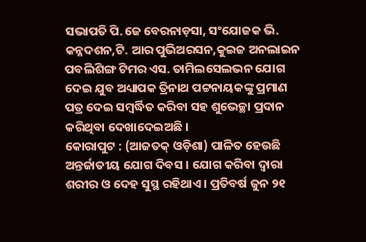ସଭାପତି ପି.ଜେ ବେରନାଡ଼ସା, ସଂଯୋଜକ ଭି. କନ୍ନଦଶନ,ଟି. ଆର ପୁଭିଅରସନ,କୁଇଜ ଅନଲାଇନ ପବଲିଶିଙ୍ଗ ଟିମର ଏସ. ତାମିଲସେଲଭନ ଯୋଗ ଦେଇ ଯୁବ ଅଧ୍ୟାପକ ତ୍ରିନାଥ ପଟ୍ଟନାୟକଙ୍କୁ ପ୍ରମାଣ ପତ୍ର ଦେଇ ସମ୍ବର୍ଦ୍ଧିତ କରିବା ସହ ଶୁଭେଚ୍ଛା ପ୍ରଦାନ କରିଥିବା ଦେଖାଦେଇଅଛି ।
କୋରାପୁଟ : (ଆଜତକ୍ ଓଡ଼ିଶା) ପାଳିତ ହେଉଛି ଅନ୍ତର୍ଜାତୀୟ ଯୋଗ ଦିବସ । ଯୋଗ କରିବା ଦ୍ୱାରା ଶରୀର ଓ ଦେହ ସୁସ୍ଥ ରହିଥାଏ । ପ୍ରତିବର୍ଷ ଜୁନ ୨୧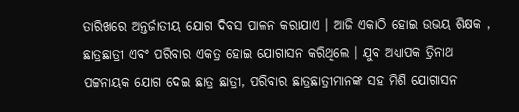ତାରିଖରେ ଅନ୍ତର୍ଜାତୀୟ ଯୋଗ ଦିବସ ପାଳନ କରାଯାଏ । ଆଜି ଏକାଠି ହୋଇ ଉଭୟ ଶିକ୍ଷକ , ଛାତ୍ରଛାତ୍ରୀ ଏବଂ ପରିବାର ଏକତ୍ର ହୋଇ ଯୋଗାସନ କରିଥିଲେ । ଯୁବ ଅଧ୍ୟାପକ ତ୍ରିନାଥ ପଟ୍ଟନାୟକ ଯୋଗ ଦେଇ ଛାତ୍ର ଛାତ୍ରୀ, ପରିବାର ଛାତ୍ରଛାତ୍ରୀମାନଙ୍କ ସହ ମିଶି ଯୋଗାସନ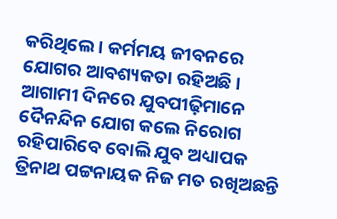କରିଥିଲେ । କର୍ମମୟ ଜୀବନରେ ଯୋଗର ଆବଶ୍ୟକତା ରହିଅଛି । ଆଗାମୀ ଦିନରେ ଯୁବପୀଢ଼ିମାନେ ଦୈନନ୍ଦିନ ଯୋଗ କଲେ ନିରୋଗ ରହିପାରିବେ ବୋଲି ଯୁବ ଅଧ୍ୟାପକ ତ୍ରିନାଥ ପଟ୍ଟନାୟକ ନିଜ ମତ ରଖିଅଛନ୍ତି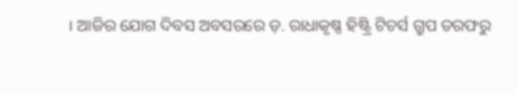। ଆଜିର ଯୋଗ ଦିବସ ଅବସରରେ ଡ଼. ରାଧାକୃଷ୍ଣ ହିଷ୍ଟ୍ରି ଟିଚର୍ସ ଗ୍ରୁପ ତରଫରୁ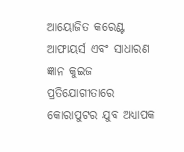ଆୟୋଜିତ କରେଣ୍ଟ ଆଫାୟର୍ସ ଏବଂ ସାଧାରଣ ଜ୍ଞାନ କୁଇଜ ପ୍ରତିଯୋଗୀତାରେ କୋରାପୁଟର ଯୁବ ଅଧ୍ୟାପକ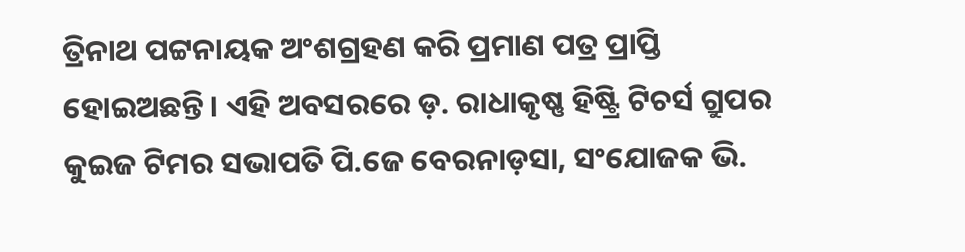ତ୍ରିନାଥ ପଟ୍ଟନାୟକ ଅଂଶଗ୍ରହଣ କରି ପ୍ରମାଣ ପତ୍ର ପ୍ରାପ୍ତି ହୋଇଅଛନ୍ତି। ଏହି ଅବସରରେ ଡ଼. ରାଧାକୃଷ୍ଣ ହିଷ୍ଟ୍ରି ଟିଚର୍ସ ଗ୍ରୁପର କୁଇଜ ଟିମର ସଭାପତି ପି.ଜେ ବେରନାଡ଼ସା, ସଂଯୋଜକ ଭି.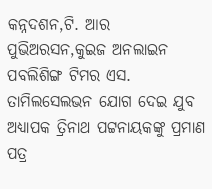କନ୍ନଦଶନ,ଟି. ଆର ପୁଭିଅରସନ,କୁଇଜ ଅନଲାଇନ ପବଲିଶିଙ୍ଗ ଟିମର ଏସ. ତାମିଲସେଲଭନ ଯୋଗ ଦେଇ ଯୁବ ଅଧ୍ୟାପକ ତ୍ରିନାଥ ପଟ୍ଟନାୟକଙ୍କୁ ପ୍ରମାଣ ପତ୍ର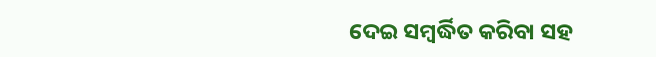ଦେଇ ସମ୍ବର୍ଦ୍ଧିତ କରିବା ସହ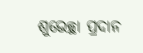ଶୁଭେଚ୍ଛା ପ୍ରଦାନ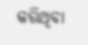କରିଥିବା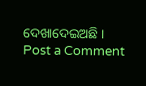ଦେଖାଦେଇଅଛି ।
Post a Comment